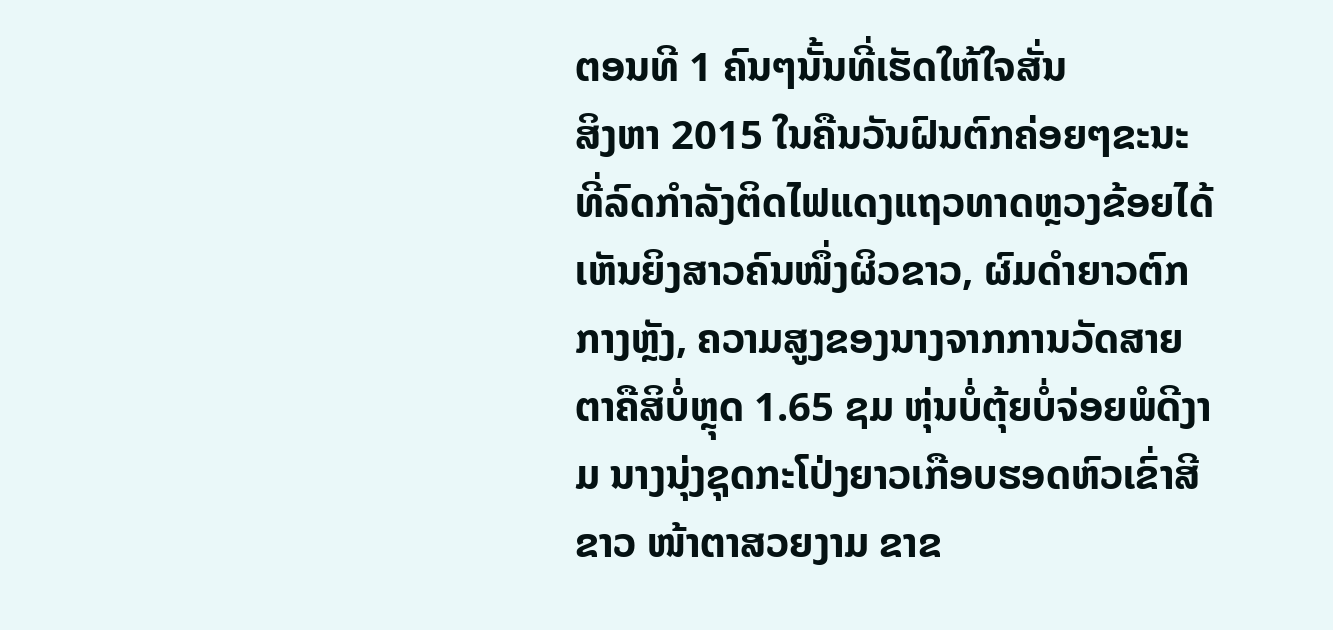ຕອນທີ 1 ຄົນໆນັ້ນທີ່ເຮັດໃຫ້ໃຈສັ່ນ
ສິງຫາ 2015 ໃນຄືນວັນຝົນຕົກຄ່ອຍໆຂະນະທີ່ລົດກຳລັງຕິດໄຟແດງແຖວທາດຫຼວງຂ້ອຍໄດ້ເຫັນຍິງສາວຄົນໜຶ່ງຜິວຂາວ, ຜົມດຳຍາວຕົກກາງຫຼັງ, ຄວາມສູງຂອງນາງຈາກການວັດສາຍຕາຄືສິບໍ່ຫຼຸດ 1.65 ຊມ ຫຸ່ນບໍ່ຕຸ້ຍບໍ່ຈ່ອຍພໍດີງາມ ນາງນຸ່ງຊຸດກະໂປ່ງຍາວເກືອບຮອດຫົວເຂົ່າສີຂາວ ໜ້າຕາສວຍງາມ ຂາຂ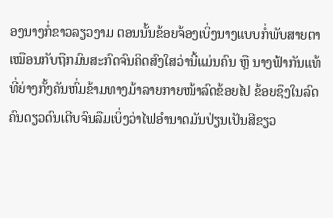ອງນາງກໍ່ຂາວລຽວງາມ ຕອນນັ້ນຂ້ອຍຈ້ອງເບິ່ງນາງແບບກໍ່ພັບສາຍຕາເໝືອນກັບຖືກມົນສະກົດຈົນຄິດສົງໃສວ່ານີ້ແມ່ນຄົນ ຫຼື ນາງຟ້າກັນແທ້ທີ່ຍ່າງກັ້ງຄັນຫົ່ມຂ້າມທາງມ້າລາຍກາຍໜ້າລົດຂ້ອຍໄປ ຂ້ອຍຊຶງໃນລົດຄົນດຽວດົນເຕີບຈົນລືມເບິ່ງວ່າໄຟອຳນາດມັນປ່ຽນເປັນສີຂຽວ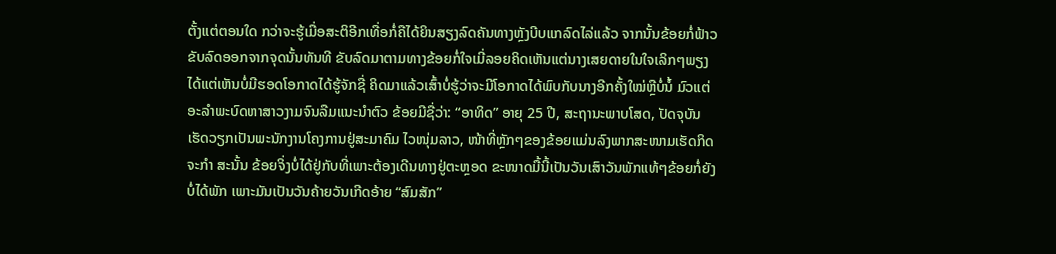ຕັ້ງແຕ່ຕອນໃດ ກວ່າຈະຮູ້ເມື່ອສະຕິອີກເທື່ອກໍ່ຄືໄດ້ຍິນສຽງລົດຄັນທາງຫຼັງບີບແກລົດໄລ່ແລ້ວ ຈາກນັ້ນຂ້ອຍກໍ່ຟ້າວຂັບລົດອອກຈາກຈຸດນັ້ນທັນທີ ຂັບລົດມາຕາມທາງຂ້ອຍກໍ່ໃຈເມີ່ລອຍຄິດເຫັນແຕ່ນາງເສຍດາຍໃນໃຈເລິກໆພຽງໄດ້ແຕ່ເຫັນບໍ່ມີຮອດໂອກາດໄດ້ຮູ້ຈັກຊື່ ຄິດມາແລ້ວເສົ້າບໍ່ຮູ້ວ່າຈະມີໂອກາດໄດ້ພົບກັບນາງອີກຄັ້ງໃໝ່ຫຼືບໍ່ນໍ້ ມົວແຕ່ອະລຳພະບົດຫາສາວງາມຈົນລືມແນະນຳຕົວ ຂ້ອຍມີຊື່ວ່າ: “ອາທິດ” ອາຍຸ 25 ປີ, ສະຖານະພາບໂສດ, ປັດຈຸບັນເຮັດວຽກເປັນພະນັກງານໂຄງການຢູ່ສະມາຄົມ ໄວໜຸ່ມລາວ, ໜ້າທີ່ຫຼັກໆຂອງຂ້ອຍແມ່ນລົງພາກສະໜາມເຮັດກິດຈະກຳ ສະນັ້ນ ຂ້ອຍຈິ່ງບໍ່ໄດ້ຢູ່ກັບທີ່ເພາະຕ້ອງເດີນທາງຢູ່ຕະຫຼອດ ຂະໜາດມື້ນີ້ເປັນວັນເສົາວັນພັກແທ້ໆຂ້ອຍກໍ່ຍັງບໍ່ໄດ້ພັກ ເພາະມັນເປັນວັນຄ້າຍວັນເກີດອ້າຍ “ສົມສັກ”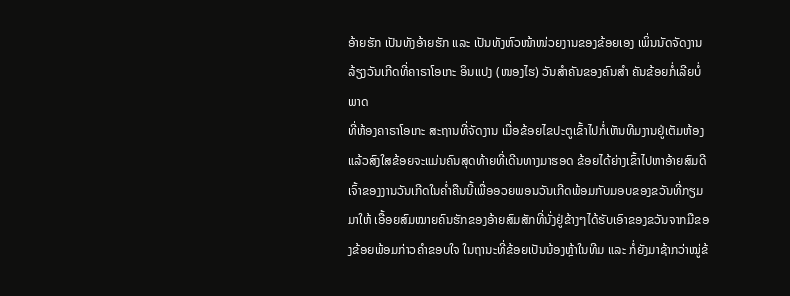ອ້າຍຮັກ ເປັນທັງອ້າຍຮັກ ແລະ ເປັນທັງຫົວໜ້າໜ່ວຍງານຂອງຂ້ອຍເອງ ເພິ່ນນັດຈັດງານລ້ຽງວັນເກີດທີ່ຄາຣາໂອເກະ ອິນແປງ (ໜອງໄຮ) ວັນສຳຄັນຂອງຄົນສຳ ຄັນຂ້ອຍກໍ່ເລີຍບໍ່ພາດ
ທີ່ຫ້ອງຄາຣາໂອເກະ ສະຖານທີ່ຈັດງານ ເມື່ອຂ້ອຍໄຂປະຕູເຂົ້າໄປກໍ່ເຫັນທີມງານຢູ່ເຕັມຫ້ອງແລ້ວສົງໃສຂ້ອຍຈະແມ່ນຄົນສຸດທ້າຍທີ່ເດີນທາງມາຮອດ ຂ້ອຍໄດ້ຍ່າງເຂົ້າໄປຫາອ້າຍສົມດີເຈົ້າຂອງງານວັນເກີດໃນຄ່ຳຄືນນີ້ເພື່ອອວຍພອນວັນເກີດພ້ອມກັບມອບຂອງຂວັນທີ່ກຽມມາໃຫ້ ເອື້ອຍສົມໝາຍຄົນຮັກຂອງອ້າຍສົມສັກທີ່ນັ່ງຢູ່ຂ້າງໆໄດ້ຮັບເອົາຂອງຂວັນຈາກມືຂອງຂ້ອຍພ້ອມກ່າວຄຳຂອບໃຈ ໃນຖານະທີ່ຂ້ອຍເປັນນ້ອງຫຼ້າໃນທີມ ແລະ ກໍ່ຍັງມາຊ້າກວ່າໝູ່ຂ້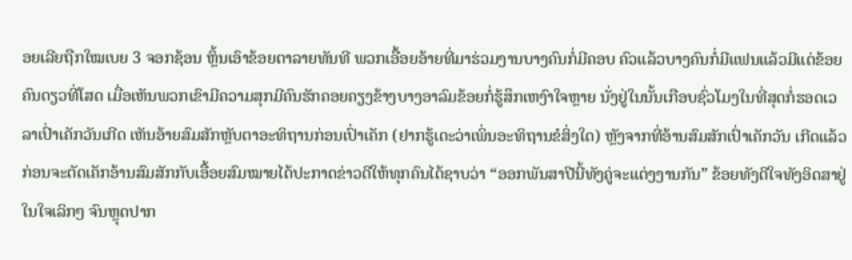ອຍເລີຍຖືກໃໝເບຍ 3 ຈອກຊ້ອນ ຫຼິ້ນເອົາຂ້ອຍຕາລາຍທັນທີ ພວກເອື້ອຍອ້າຍທີ່ມາຮ່ວມງານບາງຄົນກໍ່ມີຄອບ ຄົວແລ້ວບາງຄົນກໍ່ມີແຟນແລ້ວມີແຕ່ຂ້ອຍຄົນດຽວທີ່ໂສດ ເມື່ອເຫັນພວກເຂົາມີຄວາມສຸກມີຄົນຮັກຄອຍຄຽງຂ້າງບາງອາລົມຂ້ອຍກໍ່ຮູ້ສຶກເຫງົາໃຈຫຼາຍ ນັ່ງຢູ່ໃນນັ້ນເກືອບຊົ່ວໂມງໃນທີ່ສຸດກໍ່ຮອດເວລາເປົ່າເຄັກວັນເກີດ ເຫັນອ້າຍສົມສັກຫຼັບຕາອະທິຖານກ່ອນເປົ່າເຄັກ (ຢາກຮູ້ເດະວ່າເພິ່ນອະທິຖານຂໍສິ່ງໃດ) ຫຼັງຈາກທີ່ອ້ານສົມສັກເປົ່າເຄັກວັນ ເກີດແລ້ວກ່ອນຈະຕັດເຄັກອ້ານສົມສັກກັບເອື້ອຍສົມໝາຍໄດ້ປະກາດຂ່າວດີໃຫ້ທຸກຄົນໄດ້ຊາບວ່າ “ອອກພັນສາປີນີ້ທັງຄູ່ຈະແຕ່ງງານກັນ” ຂ້ອຍທັງດີໃຈທັງອິດສາຢູ່ໃນໃຈເລິກໆ ຈົນຫຼຸດປາກ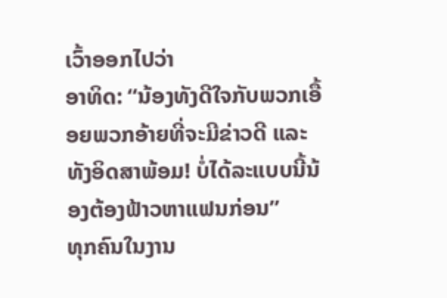ເວົ້າອອກໄປວ່າ
ອາທິດ: “ນ້ອງທັງດີໃຈກັບພວກເອື້ອຍພວກອ້າຍທີ່ຈະມີຂ່າວດີ ແລະ ທັງອິດສາພ້ອມ! ບໍ່ໄດ້ລະແບບນີ້ນ້ອງຕ້ອງຟ້າວຫາແຟນກ່ອນ”
ທຸກຄົນໃນງານ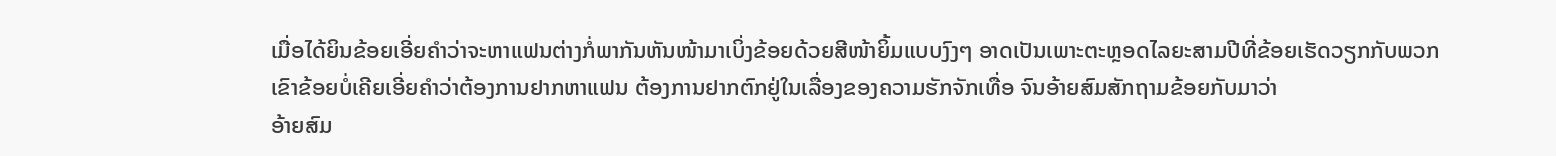ເມື່ອໄດ້ຍິນຂ້ອຍເອີ່ຍຄຳວ່າຈະຫາແຟນຕ່າງກໍ່ພາກັນຫັນໜ້າມາເບິ່ງຂ້ອຍດ້ວຍສີໜ້າຍິ້ມແບບງົງໆ ອາດເປັນເພາະຕະຫຼອດໄລຍະສາມປີທີ່ຂ້ອຍເຮັດວຽກກັບພວກເຂົາຂ້ອຍບໍ່ເຄີຍເອີ່ຍຄຳວ່າຕ້ອງການຢາກຫາແຟນ ຕ້ອງການຢາກຕົກຢູ່ໃນເລື່ອງຂອງຄວາມຮັກຈັກເທື່ອ ຈົນອ້າຍສົມສັກຖາມຂ້ອຍກັບມາວ່າ
ອ້າຍສົມ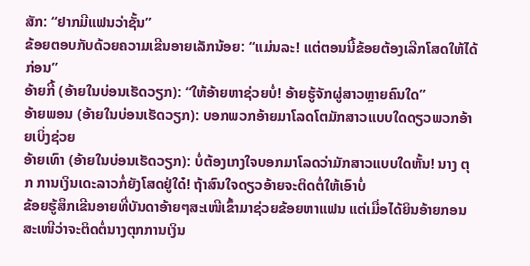ສັກ: “ຢາກມີແຟນວ່າຊັ້ນ”
ຂ້ອຍຕອບກັບດ້ວຍຄວາມເຂີນອາຍເລັກນ້ອຍ: “ແມ່ນລະ! ແຕ່ຕອນນີ້ຂ້ອຍຕ້ອງເລີກໂສດໃຫ້ໄດ້ກ່ອນ”
ອ້າຍກີ້ (ອ້າຍໃນບ່ອນເຮັດວຽກ): “ໃຫ້ອ້າຍຫາຊ່ວຍບໍ່! ອ້າຍຮູ້ຈັກຜູ່ສາວຫຼາຍຄົນໃດ”
ອ້າຍພອນ (ອ້າຍໃນບ່ອນເຮັດວຽກ): ບອກພວກອ້າຍມາໂລດໂຕມັກສາວແບບໃດດຽວພວກອ້າຍເບິ່ງຊ່ວຍ
ອ້າຍເທົາ (ອ້າຍໃນບ່ອນເຮັດວຽກ): ບໍ່ຕ້ອງເກງໃຈບອກມາໂລດວ່າມັກສາວແບບໃດຫັ້ນ! ນາງ ຕຸກ ການເງິນເດະລາວກໍ່ຍັງໂສດຢູ່ໃດ໋! ຖ້າສົນໃຈດຽວອ້າຍຈະຕິດຕໍ່ໃຫ້ເອົາບໍ່
ຂ້ອຍຮູ້ສຶກເຂີນອາຍທີ່ບັນດາອ້າຍໆສະເໜີເຂົ້າມາຊ່ວຍຂ້ອຍຫາແຟນ ແຕ່ເມື່ອໄດ້ຍິນອ້າຍກອນສະເໜີວ່າຈະຕິດຕໍ່ນາງຕຸກການເງິນ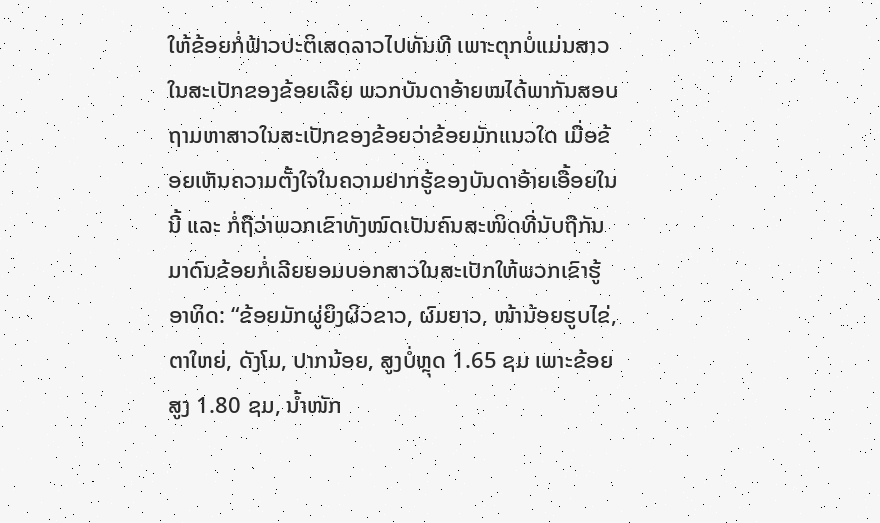ໃຫ້ຂ້ອຍກໍ່ຟ້າວປະຕິເສດລາວໄປທັນທີ ເພາະຕຸກບໍ່ແມ່ນສາວໃນສະເປັກຂອງຂ້ອຍເລີຍ ພວກບັນດາອ້າຍໝໄດ້ພາກັນສອບຖາມຫາສາວໃນສະເປັກຂອງຂ້ອຍວ່າຂ້ອຍມັກແນວໃດ ເມື່ອຂ້ອຍເຫັນຄວາມຕັ້ງໃຈໃນຄວາມຢາກຮູ້ຂອງບັນດາອ້າຍເອື້ອຍໃນນີ້ ແລະ ກໍ່ຖືວ່າພວກເຂົາທັງໝົດເປັນຄົນສະໜິດທີ່ນັບຖືກັນມາດົນຂ້ອຍກໍ່ເລີຍຍອມບອກສາວໃນສະເປັກໃຫ້ພວກເຂົາຮູ້
ອາທິດ: “ຂ້ອຍມັກຜູ່ຍິງຜິວຂາວ, ຜົມຍາວ, ໜ້ານ້ອຍຮູບໄຂ່, ຕາໃຫຍ່, ດັງໂມ, ປາກນ້ອຍ, ສູງບໍ່ຫຼຸດ 1.65 ຊມ ເພາະຂ້ອຍສູງ 1.80 ຊມ, ນ້ຳໜັກ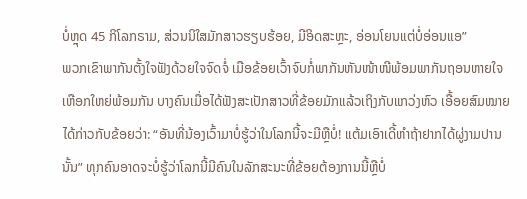ບໍ່ຫຼຸດ 45 ກິໂລກຣາມ, ສ່ວນນິໃສມັກສາວຮຽບຮ້ອຍ, ມີອິດສະຫຼະ, ອ່ອນໂຍນແຕ່ບໍ່ອ່ອນແອ”
ພວກເຂົາພາກັນຕັ້ງໃຈຟັງດ້ວຍໃຈຈົດຈໍ່ ເມືອຂ້ອຍເວົ້າຈົບກໍ່ພາກັນຫັນໜ້າໜີພ້ອມພາກັນຖອນຫາຍໃຈເຫືອກໃຫຍ່ພ້ອມກັນ ບາງຄົນເມື່ອໄດ້ຟັງສະເປັກສາວທີ່ຂ້ອຍມັກແລ້ວເຖິງກັບແກວ່ງຫົວ ເອື້ອຍສົມໝາຍໄດ້ກ່າວກັບຂ້ອຍວ່າ: “ອັນທີ່ນ້ອງເວົ້າມາບໍ່ຮູ້ວ່າໃນໂລກນີ້ຈະມີຫຼືບໍ່! ແຕ້ມເອົາເດີ້ຫຳຖ້າຢາກໄດ້ຜູ່ງາມປານນັ້ນ” ທຸກຄົນອາດຈະບໍ່ຮູ້ວ່າໂລກນີ້ມີຄົນໃນລັກສະນະທີ່ຂ້ອຍຕ້ອງການນີ້ຫຼືບໍ່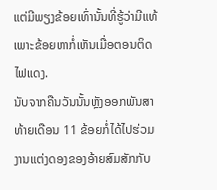ແຕ່ມີພຽງຂ້ອຍເທົ່ານັ້ນທີ່ຮູ້ວ່າມີແທ້ ເພາະຂ້ອຍຫາກໍ່ເຫັນເມື່ອຕອນຕິດໄຟແດງ.
ນັບຈາກຄືນວັນນັ້ນຫຼັງອອກພັນສາທ້າຍເດືອນ 11 ຂ້ອຍກໍ່ໄດ້ໄປຮ່ວມງານແຕ່ງດອງຂອງອ້າຍສົມສັກກັບ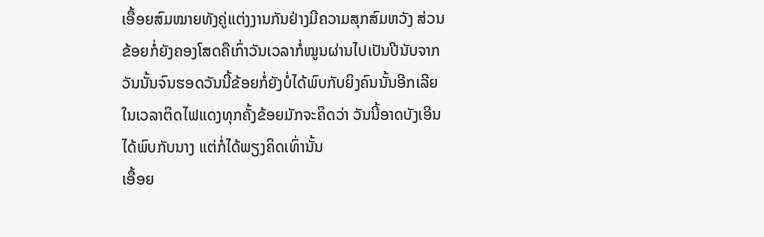ເອື້ອຍສົມໝາຍທັງຄູ່ແຕ່ງງານກັນຢ່າງມີຄວາມສຸກສົມຫວັງ ສ່ວນຂ້ອຍກໍ່ຍັງຄອງໂສດຄືເກົ່າວັນເວລາກໍ່ໝູນຜ່ານໄປເປັນປີນັບຈາກວັນນັ້ນຈົນຮອດວັນນີ້ຂ້ອຍກໍ່ຍັງບໍ່ໄດ້ພົບກັບຍິງຄົນນັ້ນອີກເລີຍ ໃນເວລາຕິດໄຟແດງທຸກຄັ້ງຂ້ອຍມັກຈະຄິດວ່າ ວັນນີ້ອາດບັງເອີນໄດ້ພົບກັບນາງ ແຕ່ກໍ່ໄດ້ພຽງຄິດເທົ່ານັ້ນ
ເອື້ອຍ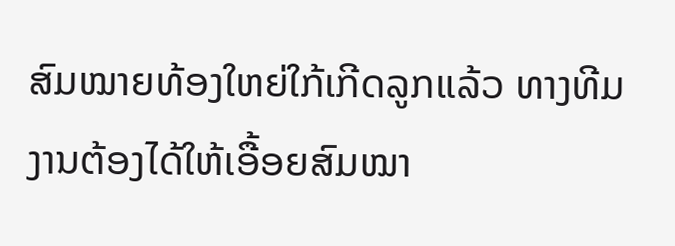ສົມໝາຍທ້ອງໃຫຍ່ໃກ້ເກີດລູກແລ້ວ ທາງທີມງານຕ້ອງໄດ້ໃຫ້ເອື້ອຍສົມໝາ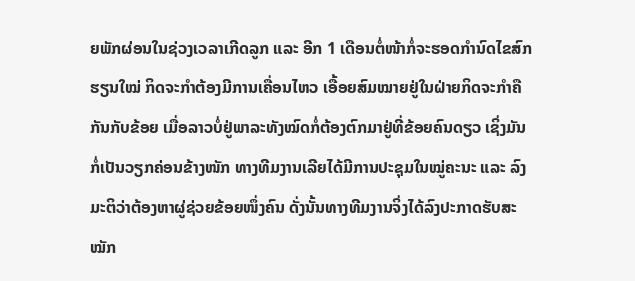ຍພັກຜ່ອນໃນຊ່ວງເວລາເກີດລູກ ແລະ ອີກ 1 ເດືອນຕໍ່ໜ້າກໍ່ຈະຮອດກຳນົດໄຂສົກຮຽນໃໝ່ ກິດຈະກຳຕ້ອງມີການເຄື່ອນໄຫວ ເອື້ອຍສົມໝາຍຢູ່ໃນຝ່າຍກິດຈະກຳຄືກັນກັບຂ້ອຍ ເມື່ອລາວບໍ່ຢູ່ພາລະທັງໝົດກໍ່ຕ້ອງຕົກມາຢູ່ທີ່ຂ້ອຍຄົນດຽວ ເຊິ່ງມັນກໍ່ເປັນວຽກຄ່ອນຂ້າງໜັກ ທາງທີມງານເລີຍໄດ້ມີການປະຊຸມໃນໝູ່ຄະນະ ແລະ ລົງມະຕິວ່າຕ້ອງຫາຜູ່ຊ່ວຍຂ້ອຍໜຶ່ງຄົນ ດັ່ງນັ້ນທາງທີມງານຈິ່ງໄດ້ລົງປະກາດຮັບສະໝັກ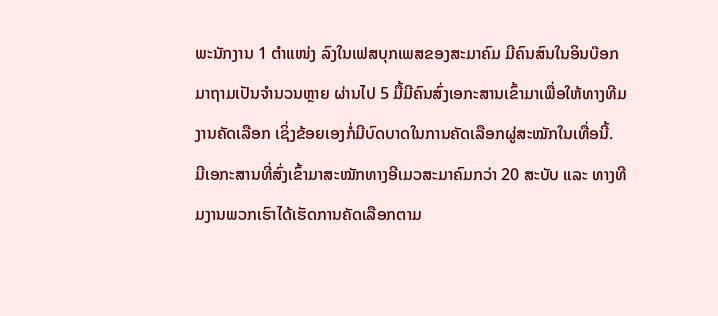ພະນັກງານ 1 ຕຳແໜ່ງ ລົງໃນເຟສບຸກເພສຂອງສະມາຄົມ ມີຄົນສົນໃນອິນບ໊ອກມາຖາມເປັນຈຳນວນຫຼາຍ ຜ່ານໄປ 5 ມື້ມີຄົນສົ່ງເອກະສານເຂົ້າມາເພື່ອໃຫ້ທາງທີມງານຄັດເລືອກ ເຊິ່ງຂ້ອຍເອງກໍ່ມີບົດບາດໃນການຄັດເລືອກຜູ່ສະໝັກໃນເທື່ອນີ້.
ມີເອກະສານທີ່ສົ່ງເຂົ້າມາສະໝັກທາງອີເມວສະມາຄົມກວ່າ 20 ສະບັບ ແລະ ທາງທີມງານພວກເຮົາໄດ້ເຮັດການຄັດເລືອກຕາມ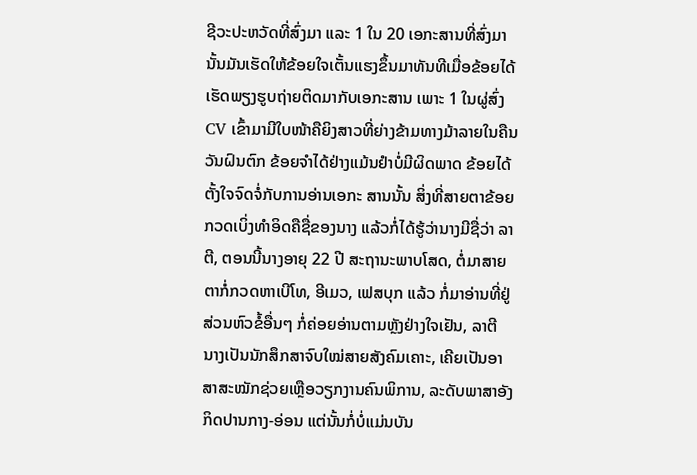ຊີວະປະຫວັດທີ່ສົ່ງມາ ແລະ 1 ໃນ 20 ເອກະສານທີ່ສົ່ງມານັ້ນມັນເຮັດໃຫ້ຂ້ອຍໃຈເຕັ້ນແຮງຂຶ້ນມາທັນທີເມື່ອຂ້ອຍໄດ້ເຮັດພຽງຮູບຖ່າຍຕິດມາກັບເອກະສານ ເພາະ 1 ໃນຜູ່ສົ່ງ CV ເຂົ້າມາມີໃບໜ້າຄືຍິງສາວທີ່ຍ່າງຂ້າມທາງມ້າລາຍໃນຄືນວັນຝົນຕົກ ຂ້ອຍຈຳໄດ້ຢ່າງແມ້ນຢຳບໍ່ມີຜິດພາດ ຂ້ອຍໄດ້ຕັ້ງໃຈຈົດຈໍ່ກັບການອ່ານເອກະ ສານນັ້ນ ສິ່ງທີ່ສາຍຕາຂ້ອຍກວດເບິ່ງທຳອິດຄືຊື່ຂອງນາງ ແລ້ວກໍ່ໄດ້ຮູ້ວ່ານາງມີຊື່ວ່າ ລາຕີ, ຕອນນີ້ນາງອາຍຸ 22 ປີ ສະຖານະພາບໂສດ, ຕໍ່ມາສາຍຕາກໍ່ກວດຫາເບີໂທ, ອີເມວ, ເຟສບຸກ ແລ້ວ ກໍ່ມາອ່ານທີ່ຢູ່ ສ່ວນຫົວຂໍ້ອື່ນໆ ກໍ່ຄ່ອຍອ່ານຕາມຫຼັງຢ່າງໃຈເຢັນ, ລາຕີ ນາງເປັນນັກສຶກສາຈົບໃໝ່ສາຍສັງຄົມເຄາະ, ເຄີຍເປັນອາສາສະໝັກຊ່ວຍເຫຼືອວຽກງານຄົນພິການ, ລະດັບພາສາອັງກິດປານກາງ-ອ່ອນ ແຕ່ນັ້ນກໍ່ບໍ່ແມ່ນບັນ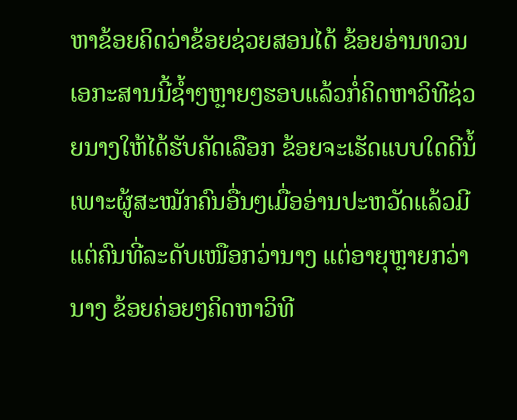ຫາຂ້ອຍຄິດວ່າຂ້ອຍຊ່ວຍສອນໄດ້ ຂ້ອຍອ່ານທວນເອກະສານນີ້ຊ້ຳໆຫຼາຍໆຮອບແລ້ວກໍ່ຄິດຫາວິທີຊ່ວຍນາງໃຫ້ໄດ້ຮັບຄັດເລືອກ ຂ້ອຍຈະເຮັດແບບໃດດີນໍ້ເພາະຜູ້ສະໝັກຄົນອື່ນໆເມື່ອອ່ານປະຫວັດແລ້ວມີແຕ່ຄົນທີ່ລະດັບເໜືອກວ່ານາງ ແຕ່ອາຍຸຫຼາຍກວ່ານາງ ຂ້ອຍຄ່ອຍໆຄິດຫາວິທີ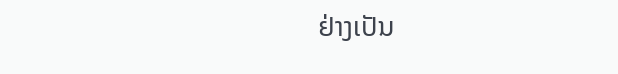ຢ່າງເປັນ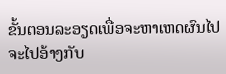ຂັ້ນຕອນລະອຽດເພື່ອຈະຫາເຫດຜົນໄປຈະໄປອ້າງກັບ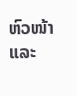ຫົວໜ້າ ແລະ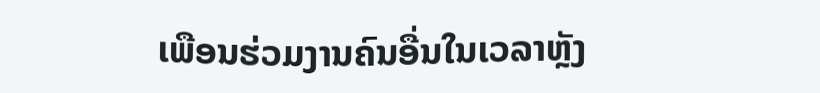ເພືອນຮ່ວມງານຄົນອື່ນໃນເວລາຫຼັງ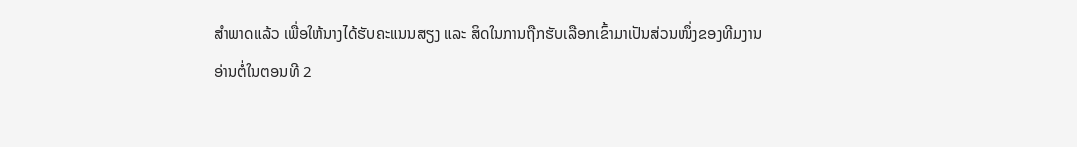ສຳພາດແລ້ວ ເພື່ອໃຫ້ນາງໄດ້ຮັບຄະແນນສຽງ ແລະ ສິດໃນການຖືກຮັບເລືອກເຂົ້າມາເປັນສ່ວນໜຶ່ງຂອງທີມງານ
ອ່ານຕໍ່ໃນຕອນທີ 2